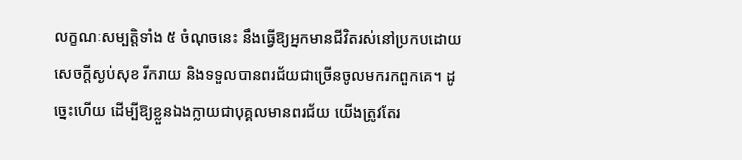លក្ខណៈសម្បត្តិទាំង ៥ ចំណុចនេះ នឹងធ្វើឱ្យអ្នកមានជីវិតរស់នៅប្រកបដោយសេចក្ដីស្ងប់សុខ រីករាយ និងទទួលបានពរជ័យជាច្រើនចូលមករកពួកគេ។ ដូច្នេះហើយ ដើម្បីឱ្យខ្លួនឯងក្លាយជាបុគ្គលមានពរជ័យ យើងត្រូវតែរ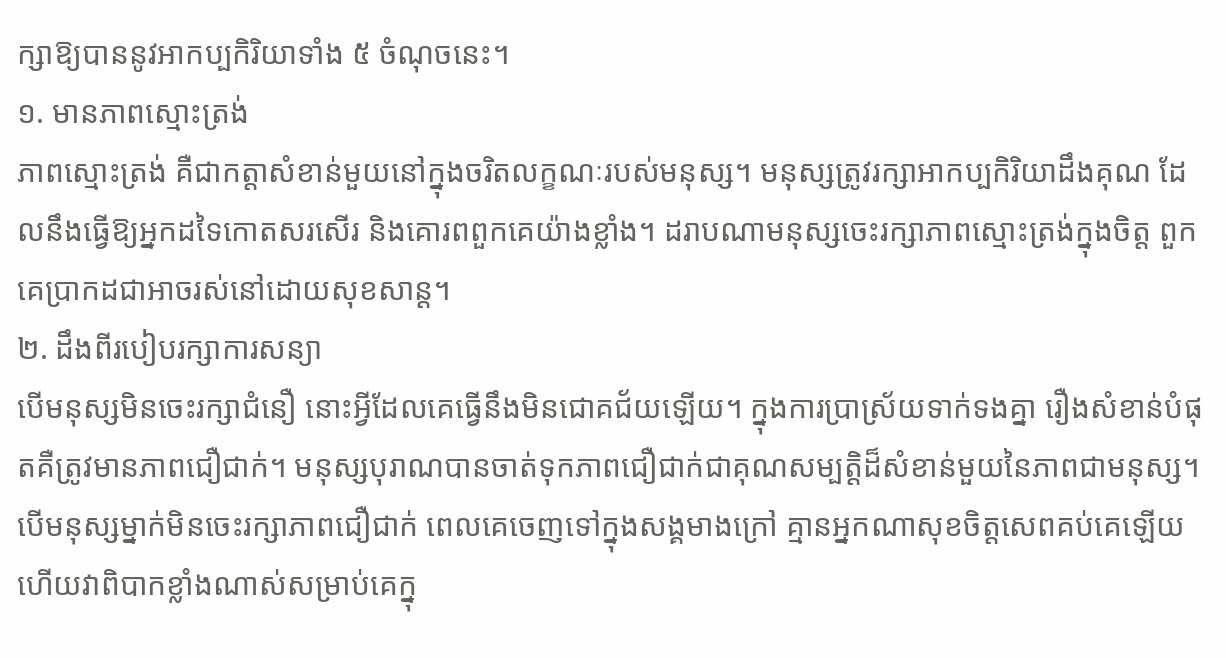ក្សាឱ្យបាននូវអាកប្បកិរិយាទាំង ៥ ចំណុចនេះ។
១. មានភាពស្មោះត្រង់
ភាពស្មោះត្រង់ គឺជាកត្តាសំខាន់មួយនៅក្នុងចរិតលក្ខណៈរបស់មនុស្ស។ មនុស្សត្រូវរក្សាអាកប្បកិរិយាដឹងគុណ ដែលនឹងធ្វើឱ្យអ្នកដទៃកោតសរសើរ និងគោរពពួកគេយ៉ាងខ្លាំង។ ដរាបណាមនុស្សចេះរក្សាភាពស្មោះត្រង់ក្នុងចិត្ត ពួកគេប្រាកដជាអាចរស់នៅដោយសុខសាន្ត។
២. ដឹងពីរបៀបរក្សាការសន្យា
បើមនុស្សមិនចេះរក្សាជំនឿ នោះអ្វីដែលគេធ្វើនឹងមិនជោគជ័យឡើយ។ ក្នុងការប្រាស្រ័យទាក់ទងគ្នា រឿងសំខាន់បំផុតគឺត្រូវមានភាពជឿជាក់។ មនុស្សបុរាណបានចាត់ទុកភាពជឿជាក់ជាគុណសម្បត្តិដ៏សំខាន់មួយនៃភាពជាមនុស្ស។ បើមនុស្សម្នាក់មិនចេះរក្សាភាពជឿជាក់ ពេលគេចេញទៅក្នុងសង្គមាងក្រៅ គ្មានអ្នកណាសុខចិត្តសេពគប់គេឡើយ ហើយវាពិបាកខ្លាំងណាស់សម្រាប់គេក្នុ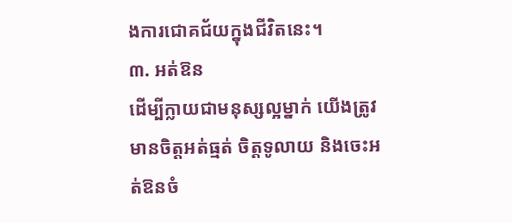ងការជោគជ័យក្នុងជីវិតនេះ។
៣. អត់ឱន
ដើម្បីក្លាយជាមនុស្សល្អម្នាក់ យើងត្រូវមានចិត្តអត់ធ្មត់ ចិត្តទូលាយ និងចេះអត់ឱនចំ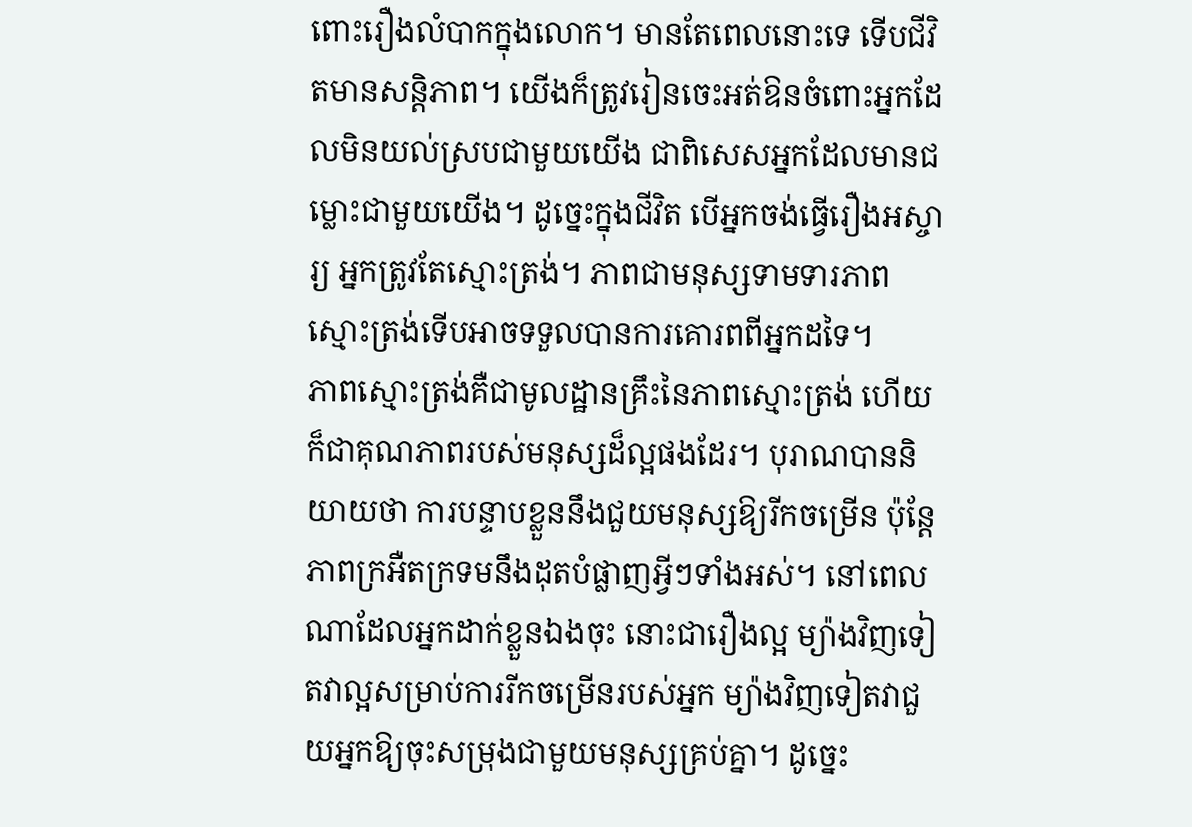ពោះរឿងលំបាកក្នុងលោក។ មានតែពេលនោះទេ ទើបជីវិតមានសន្តិភាព។ យើងក៏ត្រូវរៀនចេះអត់ឱនចំពោះអ្នកដែលមិនយល់ស្របជាមួយយើង ជាពិសេសអ្នកដែលមានជម្លោះជាមួយយើង។ ដូច្នេះក្នុងជីវិត បើអ្នកចង់ធ្វើរឿងអស្ចារ្យ អ្នកត្រូវតែស្មោះត្រង់។ ភាពជាមនុស្សទាមទារភាពស្មោះត្រង់ទើបអាចទទួលបានការគោរពពីអ្នកដទៃ។
ភាពស្មោះត្រង់គឺជាមូលដ្ឋានគ្រឹះនៃភាពស្មោះត្រង់ ហើយក៏ជាគុណភាពរបស់មនុស្សដ៏ល្អផងដែរ។ បុរាណបាននិយាយថា ការបន្ទាបខ្លួននឹងជួយមនុស្សឱ្យរីកចម្រើន ប៉ុន្តែភាពក្រអឺតក្រទមនឹងដុតបំផ្លាញអ្វីៗទាំងអស់។ នៅពេលណាដែលអ្នកដាក់ខ្លួនឯងចុះ នោះជារឿងល្អ ម្យ៉ាងវិញទៀតវាល្អសម្រាប់ការរីកចម្រើនរបស់អ្នក ម្យ៉ាងវិញទៀតវាជួយអ្នកឱ្យចុះសម្រុងជាមួយមនុស្សគ្រប់គ្នា។ ដូច្នេះ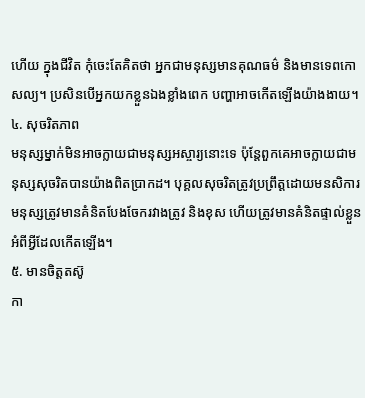ហើយ ក្នុងជីវិត កុំចេះតែគិតថា អ្នកជាមនុស្សមានគុណធម៌ និងមានទេពកោសល្យ។ ប្រសិនបើអ្នកយកខ្លួនឯងខ្លាំងពេក បញ្ហាអាចកើតឡើងយ៉ាងងាយ។
៤. សុចរិតភាព
មនុស្សម្នាក់មិនអាចក្លាយជាមនុស្សអស្ចារ្យនោះទេ ប៉ុន្តែពួកគេអាចក្លាយជាមនុស្សសុចរិតបានយ៉ាងពិតប្រាកដ។ បុគ្គលសុចរិតត្រូវប្រព្រឹត្តដោយមនសិការ មនុស្សត្រូវមានគំនិតបែងចែករវាងត្រូវ និងខុស ហើយត្រូវមានគំនិតផ្ទាល់ខ្លួនអំពីអ្វីដែលកើតឡើង។
៥. មានចិត្តតស៊ូ
កា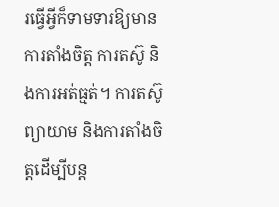រធ្វើអ្វីក៏ទាមទារឱ្យមានការតាំងចិត្ត ការតស៊ូ និងការអត់ធ្មត់។ ការតស៊ូព្យាយាម និងការតាំងចិត្តដើម្បីបន្ត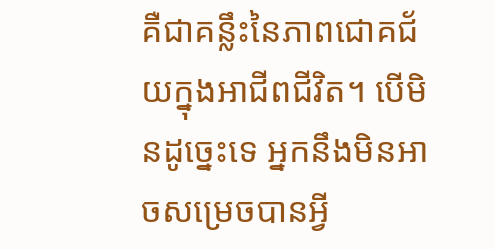គឺជាគន្លឹះនៃភាពជោគជ័យក្នុងអាជីពជីវិត។ បើមិនដូច្នេះទេ អ្នកនឹងមិនអាចសម្រេចបានអ្វី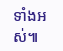ទាំងអស់៕